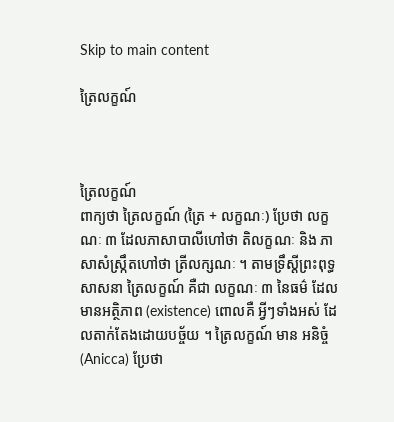Skip to main content

ត្រៃលក្ខណ៍



ត្រៃលក្ខណ៍
ពាក្យថា ត្រៃលក្ខណ៍ (ត្រៃ + លក្ខណៈ) ប្រែថា លក្ខណៈ ៣ ដែលភាសាបាលីហៅថា តិលក្ខណៈ និង ភាសាសំស្រ្កឹតហៅថា ត្រីលក្សណៈ ។ តាមទ្រឹស្តីព្រះពុទ្ធសាសនា ត្រៃលក្ខណ៍ គឺជា លក្ខណៈ ៣ នៃធម៌ ដែលមានអត្ថិភាព (existence) ពោលគឺ អ្វីៗទាំងអស់ ដែលតាក់តែងដោយបច្ច័យ ។ ត្រៃលក្ខណ៍ មាន អនិច្ចំ (Anicca) ប្រែថា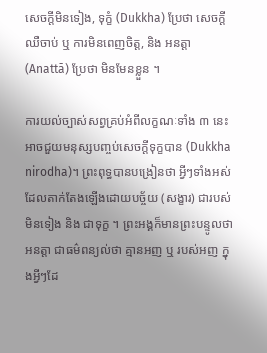សេចក្តីមិនទៀង, ទុក្ខំ (Dukkha) ប្រែថា សេចក្តីឈឺចាប់ ឬ ការមិនពេញចិត្ត, និង អនត្តា (Anattā) ប្រែថា មិនមែនខ្លួន ។

ការយល់ច្បាស់សព្វគ្រប់អំពីលក្ខណៈទាំង ៣ នេះ អាចជួយមនុស្សបញ្ចប់សេចក្តីទុក្ខបាន (Dukkha nirodha)។ ព្រះពុទ្ធបានបង្រៀនថា អ្វីៗទាំងអស់ដែលតាក់តែងឡើងដោយបច្ច័យ (សង្ខារ) ជារបស់មិនទៀង និង ជាទុក្ខ ។ ព្រះអង្គក៏មានព្រះបន្ទូលថា អនត្តា ជាធម៌ពន្យល់ថា គ្មានអញ ឬ របស់អញ ក្នុងអ្វីៗដែ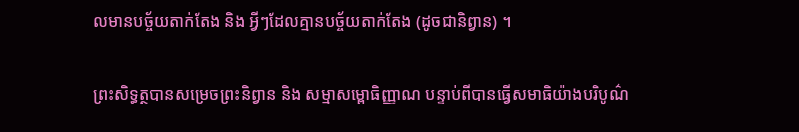លមានបច្ច័យតាក់តែង និង អ្វីៗដែលគ្មានបច្ច័យតាក់តែង (ដូចជានិព្វាន) ។

ព្រះសិទ្ធត្ថបានសម្រេចព្រះនិព្វាន និង សម្មាសម្ពោធិញ្ញាណ បន្ទាប់ពីបានធ្វើសមាធិយ៉ាងបរិបូណ៌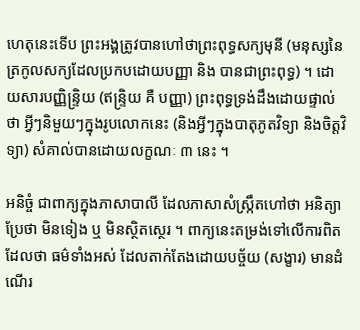ហេតុនេះទើប ព្រះអង្គត្រូវបានហៅថាព្រះពុទ្ធសក្យមុនី (មនុស្សនៃត្រកូលសក្យដែលប្រកបដោយបញ្ញា និង បានជាព្រះពុទ្ធ) ។ ដោយសារបញ្ញិន្រ្ទិយ (ឥន្រ្ទិយ គឺ បញ្ញា) ព្រះពុទ្ធទ្រង់ដឹងដោយផ្ទាល់ថា អ្វីៗនិមួយៗក្នុងរូបលោកនេះ (និងអ្វីៗក្នុងបាតុភូតវិទ្យា និងចិត្តវិទ្យា) សំគាល់បានដោយលក្ខណៈ ៣ នេះ ។

អនិច្ចំ ជាពាក្យក្នុងភាសាបាលី ដែលភាសាសំស្ក្រឹតហៅថា អនិត្យា ប្រែថា មិនទៀង ឬ មិនស្ថិតស្ថេរ ។ ពាក្យនេះតម្រង់ទៅលើការពិតដែលថា ធម៌ទាំងអស់ ដែលតាក់តែងដោយបច្ច័យ (សង្ខារ) មានដំណើរ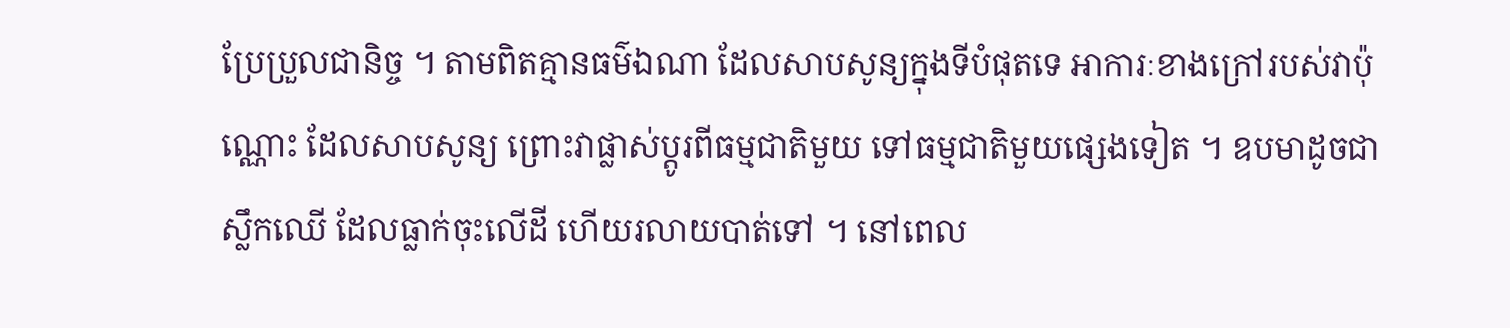ប្រែប្រួលជានិច្ច ។ តាមពិតគ្មានធម៌ឯណា ដែលសាបសូន្យក្នុងទីបំផុតទេ អាការៈខាងក្រៅរបស់វាប៉ុណ្ណោះ ដែលសាបសូន្យ ព្រោះវាផ្លាស់ប្តូរពីធម្មជាតិមួយ ទៅធម្មជាតិមួយផ្សេងទៀត ។ ឧបមាដូចជាស្លឹកឈើ ដែលធ្លាក់ចុះលើដី ហើយរលាយបាត់ទៅ ។ នៅពេល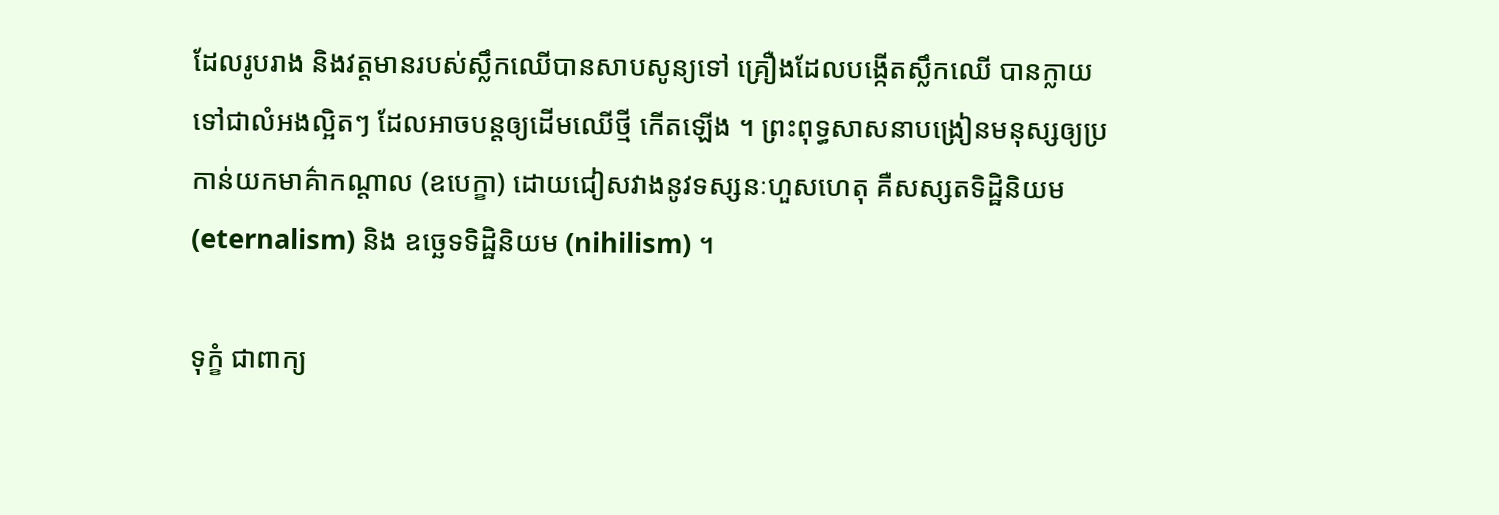ដែលរូបរាង និងវត្តមានរបស់ស្លឹកឈើបានសាបសូន្យទៅ គ្រឿងដែលបង្កើតស្លឹកឈើ បានក្លាយទៅជាលំអងល្អិតៗ ដែលអាចបន្តឲ្យដើមឈើថ្មី កើតឡើង ។ ព្រះពុទ្ធសាសនាបង្រៀនមនុស្សឲ្យប្រកាន់យកមាគ៌ាកណ្តាល (ឧបេក្ខា) ដោយជៀសវាងនូវទស្សនៈហួសហេតុ គឺសស្សតទិដ្ឋិនិយម (eternalism) និង ឧច្ឆេទទិដ្ឋិនិយម (nihilism) ។

ទុក្ខំ ជាពាក្យ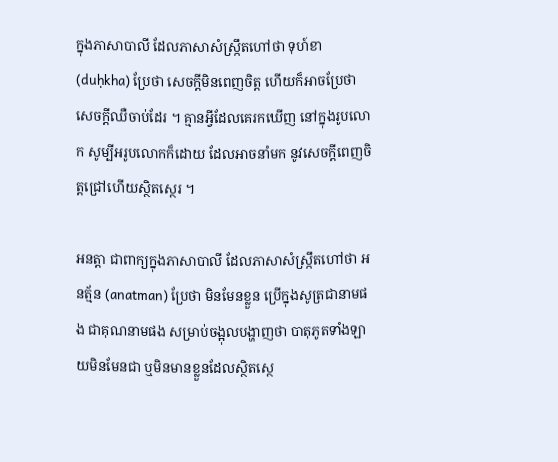ក្នុងភាសាបាលី ដែលភាសាសំស្ក្រឹតហៅថា ទុហ៍ខា (duḥkha) ប្រែថា សេចក្តីមិនពេញចិត្ត ហើយក៏អាចប្រែថា សេចក្តីឈឺចាប់ដែរ ។ គ្មានអ្វីដែលគេរកឃើញ នៅក្នុងរូបលោក សូម្បីអរូបលោកក៏ដោយ ដែលអាចនាំមក នូវសេចក្តីពេញចិត្តជ្រៅហើយស្ថិតស្ថេរ ។

អនត្តា ជាពាក្យក្នុងភាសាបាលី ដែលភាសាសំស្ក្រឹតហៅថា អនត្ម័ន (anatman) ប្រែថា មិនមែនខ្លួន ប្រើក្នុងសូត្រជានាមផង ជាគុណនាមផង សម្រាប់ចង្អុលបង្ហាញថា បាតុភូតទាំងឡាយមិនមែនជា ឬមិនមានខ្លួនដែលស្ថិតស្ថេ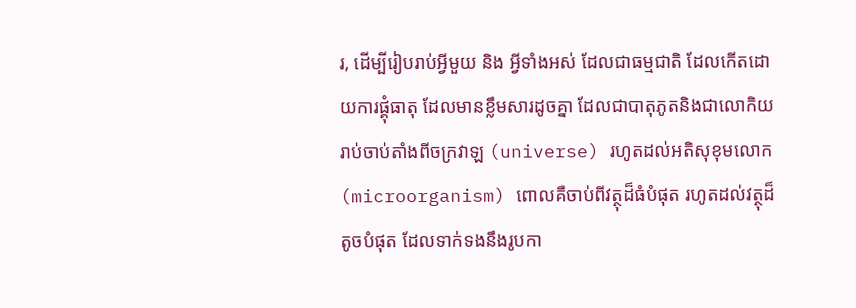រ, ដើម្បីរៀបរាប់អ្វីមួយ និង អ្វីទាំងអស់ ដែលជាធម្មជាតិ ដែលកើតដោយការផ្គុំធាតុ ដែលមានខ្លឹមសារដូចគ្នា ដែលជាបាតុភូតនិងជាលោកិយ រាប់ចាប់តាំងពីចក្រវាឡ (universe) រហូតដល់អតិសុខុមលោក (microorganism) ពោលគឺចាប់ពីវត្ថុដ៏ធំបំផុត រហូតដល់វត្ថុដ៏តូចបំផុត ដែលទាក់ទងនឹងរូបកា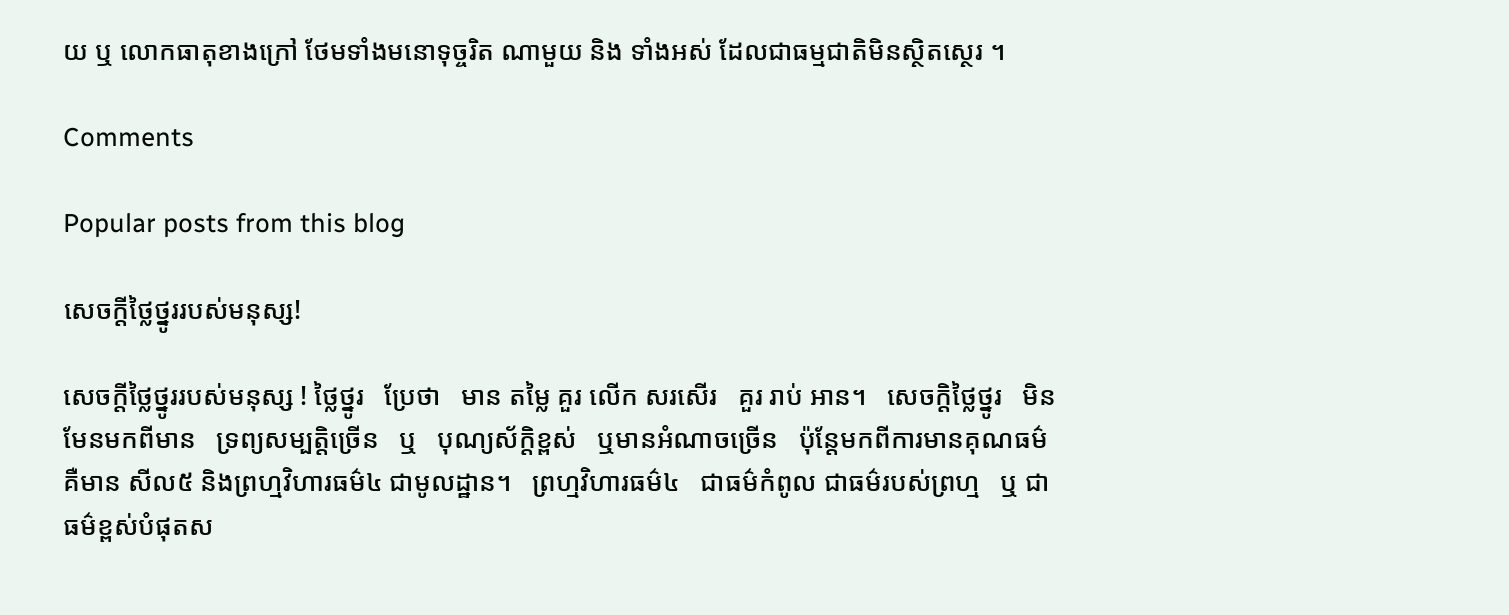យ ឬ លោកធាតុខាងក្រៅ ថែមទាំងមនោទុច្ចរិត ណាមួយ និង ទាំងអស់ ដែលជាធម្មជាតិមិនស្ថិតស្ថេរ ។

Comments

Popular posts from this blog

សេចក្តីថ្លៃថ្នូររបស់មនុស្ស!

សេចក្តីថ្លៃថ្នូររបស់មនុស្ស ! ថ្លៃថ្នូរ   ប្រែថា   មាន តម្លៃ គួរ លើក សរសើរ   គួរ រាប់ អាន។   សេចក្តិថ្លៃថ្នូរ   មិនមែនមកពីមាន   ទ្រព្យសម្បត្តិច្រេីន   ឬ   បុណ្យស័ក្តិខ្ពស់   ឬមានអំណាចច្រេីន   ប៉ុន្តែមកពីការមានគុណធម៌ គឺមាន សីល៥ និងព្រហ្មវិហារធម៌៤ ជាមូលដ្ឋាន។   ព្រហ្មវិហារធម៌៤   ជាធម៌កំពូល ជាធម៌របស់ព្រហ្ម   ឬ ជាធម៌ខ្ពស់បំផុតស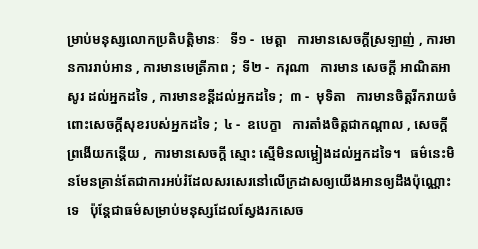ម្រាប់មនុស្សលោកប្រតិបត្តិមានៈ   ទី១ -  មេត្តា   ការមានសេចក្តីស្រឡាញ់ , ការមានការរាប់អាន , ការមានមេត្រីភាព ;  ទី២ -  ករុណា   ការមាន សេចក្ដី អាណិតអាសូរ ដល់អ្នកដទៃ , ការមានខន្តីដល់អ្នកដទៃ ;  ៣ -  មុទិតា   ការមានចិត្តរីករាយចំពោះសេចក្ដីសុខរបស់អ្នកដទៃ ;  ៤ -  ឧបេក្ខា   ការតាំងចិត្តជាកណ្ដាល , សេចក្ដីព្រងើយកន្តើយ ,  ការមានសេចក្ដី ស្មោះ ស្មើមិនលម្អៀងដល់អ្នកដទៃ។   ធម៌នេះមិនមែនគ្រាន់តែជាការអប់រំដែលសរសេរនៅលេីក្រដាសឲ្យយេីងអានឲ្យដឹងប៉ុណ្ណោះទេ   ប៉ុន្តែជាធម៌សម្រាប់មនុស្សដែលស្វែងរកសេច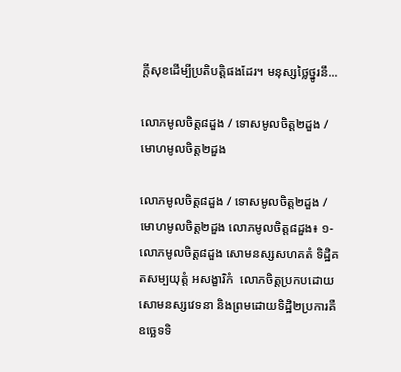ក្តីសុខដេីម្បីប្រតិបត្តិផងដែរ។ មនុស្សថ្លៃថ្នូរនឹ...

លោភមូលចិត្ត៨ដួង / ទោសមូលចិត្ត២ដួង / មោហមូលចិត្ត២ដួង

លោភមូលចិត្ត៨ដួង / ទោសមូលចិត្ត២ដួង / មោហមូលចិត្ត២ដួង លោភមូលចិត្ត៨ដួង៖ ១- លោភមូលចិត្ត៨ដួង សោមនស្សសហគតំ ទិដ្ឋិគតសម្បយុត្តំ អសង្ខារិកំ  លោភចិត្តប្រកបដោយសោមនស្សវេទនា និងព្រមដោយទិដ្ឋិ២ប្រការគឺ ឧច្ឆេទទិ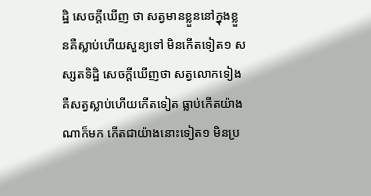ដ្ឋិ សេចក្តីឃើញ ថា សត្វមានខ្លួននៅក្នុងខ្លួនគឺស្លាប់ហើយសួន្យទៅ មិនកើតទៀត១ សស្សតទិដ្ឋិ សេចក្តីឃើញថា សត្វលោកទៀង គឺសត្វស្លាប់ហើយកើតទៀត ធ្លាប់កើតយ៉ាងណាក៏មក កើតជាយ៉ាងនោះទៀត១ មិនប្រ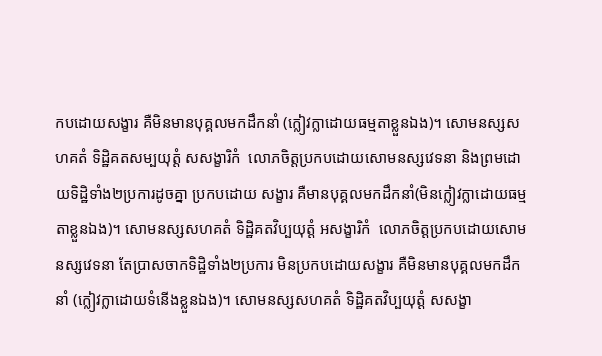កបដោយសង្ខារ គឺមិនមានបុគ្គលមកដឹកនាំ (ក្លៀវក្លាដោយធម្មតាខ្លួនឯង)។ សោមនស្សសហគតំ ទិដ្ឋិគតសម្បយុត្តំ សសង្ខារិកំ  លោភចិត្តប្រកបដោយសោមនស្សវេទនា និងព្រមដោយទិដ្ឋិទាំង២ប្រការដូចគ្នា ប្រកបដោយ សង្ខារ គឺមានបុគ្គលមកដឹកនាំ(មិនក្លៀវក្លាដោយធម្មតាខ្លួនឯង)។ សោមនស្សសហគតំ ទិដ្ឋិគតវិប្បយុត្តំ អសង្ខារិកំ  លោភចិត្តប្រកបដោយសោមនស្សវេទនា តែប្រាសចាកទិដ្ឋិទាំង២ប្រការ មិនប្រកបដោយសង្ខារ គឺមិនមានបុគ្គលមកដឹកនាំ (ក្លៀវក្លាដោយទំនើងខ្លួនឯង)។ សោមនស្សសហគតំ ទិដ្ឋិគតវិប្បយុត្តំ សសង្ខា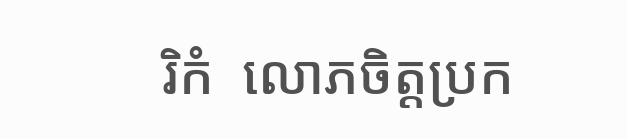រិកំ  លោភចិត្តប្រក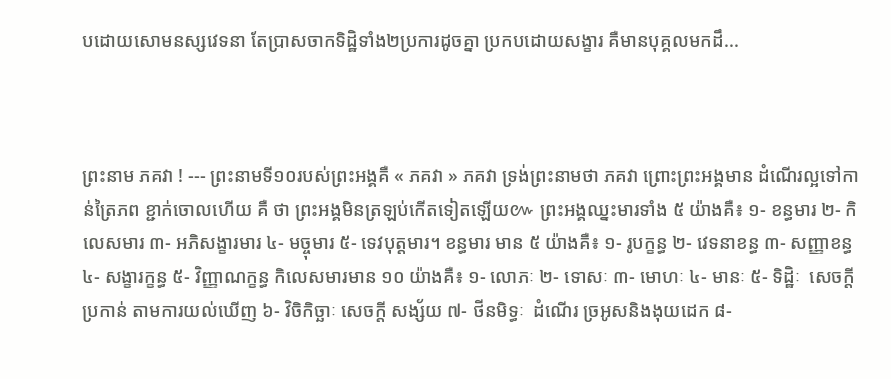បដោយសោមនស្សវេទនា តែប្រាសចាកទិដ្ឋិទាំង២ប្រការដូចគ្នា ប្រកបដោយសង្ខារ គឺមានបុគ្គលមកដឹ...



ព្រះនាម ភគវា ! --- ព្រះនាមទី១០របស់ព្រះអង្គគឺ « ភគវា » ភគវា ទ្រង់ព្រះនាមថា ភគវា ព្រោះព្រះអង្គមាន ដំណើរល្អទៅកាន់ត្រៃភព ខ្ជាក់ចោលហើយ គឺ ថា ព្រះអង្គមិនត្រឡប់កើតទៀតឡើយ៚ ព្រះអង្គឈ្នះមារទាំង ៥ យ៉ាងគឺ៖ ១- ខន្ធមារ ២- កិលេសមារ ៣- អភិសង្ខារមារ ៤- មច្ចុមារ ៥- ទេវបុត្តមារ។ ខន្ធមារ មាន ៥ យ៉ាងគឺ៖ ១- រូបក្ខន្ធ ២- វេទនាខន្ធ ៣- សញ្ញាខន្ធ ៤- សង្ខារក្ខន្ធ ៥- វិញ្ញាណក្ខន្ធ កិលេសមារមាន ១០ យ៉ាងគឺ៖ ១- លោភៈ ២- ទោសៈ ៣- មោហៈ ៤- មានៈ ៥- ទិដ្ឋិៈ  សេចក្ដី  ប្រកាន់ តាមការយល់ឃើញ ៦- វិចិកិច្ឆាៈ សេចក្តី សង្ស័យ ៧- ថីនមិទ្ធៈ  ដំណើរ ច្រអូសនិងងុយដេក ៨-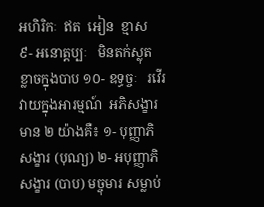អហិរិកៈ  ឥត  អៀន  ខ្មាស   ៩- អនោត្តប្បៈ   មិនតក់ស្លុត ខ្លាចក្នុងបាប ១០- ឧទ្ធច្ចៈ   រវើរវាយក្នុងអារម្មណ៍  អភិសង្ខារមាន ២ យ៉ាងគឺ៖ ១- បុញ្ញាភិសង្ខារ (បុណ្យ) ២- អបុញ្ញាភិសង្ខារ (បាប) មច្ចុមារ សម្លាប់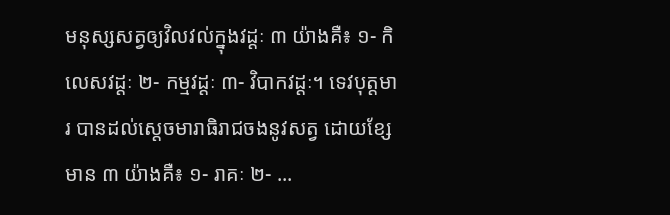មនុស្សសត្វឲ្យវិលវល់ក្នុងវដ្តៈ ៣ យ៉ាងគឺ៖ ១- កិលេសវដ្ដៈ ២- កម្មវដ្ដៈ ៣- វិបាកវដ្ដៈ។ ទេវបុត្តមារ បានដល់ស្ដេចមារាធិរាជចងនូវសត្វ ដោយខ្សែមាន ៣ យ៉ាងគឺ៖ ១- រាគៈ ២- ...